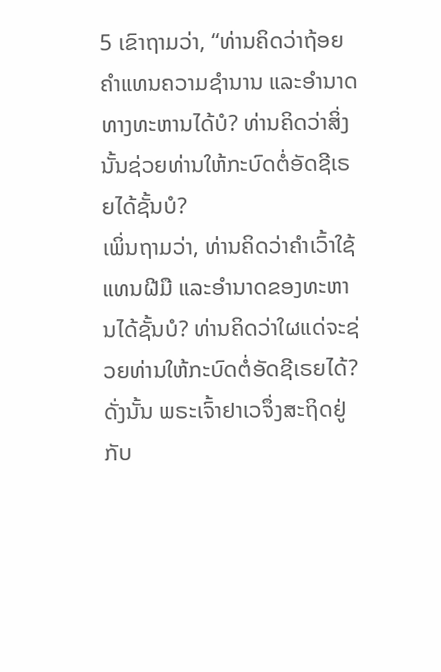5 ເຂົາຖາມວ່າ, “ທ່ານຄິດວ່າຖ້ອຍຄຳແທນຄວາມຊຳນານ ແລະອຳນາດທາງທະຫານໄດ້ບໍ? ທ່ານຄິດວ່າສິ່ງນັ້ນຊ່ວຍທ່ານໃຫ້ກະບົດຕໍ່ອັດຊີເຣຍໄດ້ຊັ້ນບໍ?
ເພິ່ນຖາມວ່າ, ທ່ານຄິດວ່າຄຳເວົ້າໃຊ້ແທນຝີມື ແລະອຳນາດຂອງທະຫານໄດ້ຊັ້ນບໍ? ທ່ານຄິດວ່າໃຜແດ່ຈະຊ່ວຍທ່ານໃຫ້ກະບົດຕໍ່ອັດຊີເຣຍໄດ້?
ດັ່ງນັ້ນ ພຣະເຈົ້າຢາເວຈຶ່ງສະຖິດຢູ່ກັບ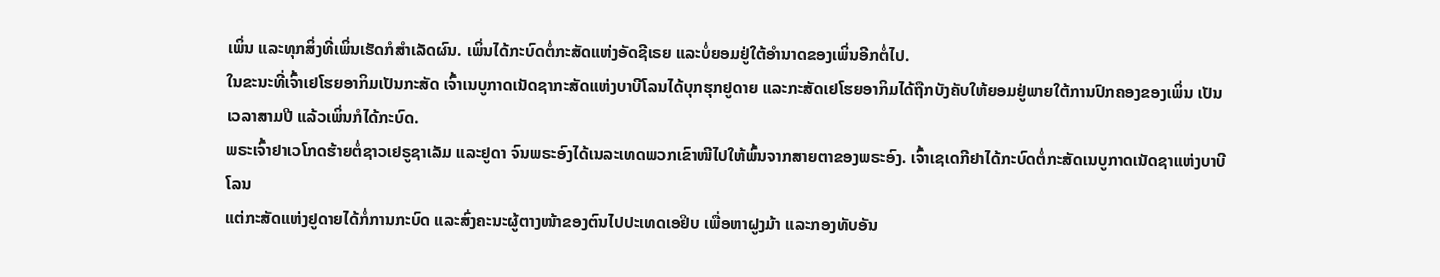ເພິ່ນ ແລະທຸກສິ່ງທີ່ເພິ່ນເຮັດກໍສຳເລັດຜົນ. ເພິ່ນໄດ້ກະບົດຕໍ່ກະສັດແຫ່ງອັດຊີເຣຍ ແລະບໍ່ຍອມຢູ່ໃຕ້ອຳນາດຂອງເພິ່ນອີກຕໍ່ໄປ.
ໃນຂະນະທີ່ເຈົ້າເຢໂຮຍອາກິມເປັນກະສັດ ເຈົ້າເນບູກາດເນັດຊາກະສັດແຫ່ງບາບີໂລນໄດ້ບຸກຮຸກຢູດາຍ ແລະກະສັດເຢໂຮຍອາກິມໄດ້ຖືກບັງຄັບໃຫ້ຍອມຢູ່ພາຍໃຕ້ການປົກຄອງຂອງເພິ່ນ ເປັນເວລາສາມປີ ແລ້ວເພິ່ນກໍໄດ້ກະບົດ.
ພຣະເຈົ້າຢາເວໂກດຮ້າຍຕໍ່ຊາວເຢຣູຊາເລັມ ແລະຢູດາ ຈົນພຣະອົງໄດ້ເນລະເທດພວກເຂົາໜີໄປໃຫ້ພົ້ນຈາກສາຍຕາຂອງພຣະອົງ. ເຈົ້າເຊເດກີຢາໄດ້ກະບົດຕໍ່ກະສັດເນບູກາດເນັດຊາແຫ່ງບາບີໂລນ
ແຕ່ກະສັດແຫ່ງຢູດາຍໄດ້ກໍ່ການກະບົດ ແລະສົ່ງຄະນະຜູ້ຕາງໜ້າຂອງຕົນໄປປະເທດເອຢິບ ເພື່ອຫາຝູງມ້າ ແລະກອງທັບອັນ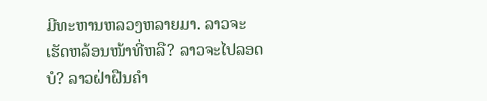ມີທະຫານຫລວງຫລາຍມາ. ລາວຈະເຮັດຫລ້ອນໜ້າທີ່ຫລື? ລາວຈະໄປລອດບໍ? ລາວຝ່າຝືນຄຳ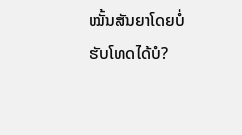ໝັ້ນສັນຍາໂດຍບໍ່ຮັບໂທດໄດ້ບໍ?